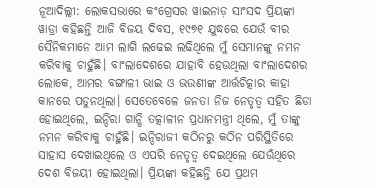ନୂଆଦିଲ୍ଲୀ: ଲୋକସଭାରେ କଂଗ୍ରେସର ୱାଇନାଡ଼ ସାଂସଦ ପ୍ରିୟଙ୍କା ୱାଡ୍ରା କହିଛନ୍ତି ଆଜି ବିଜୟ ଦିବସ, ୧୯୭୧ ଯୁଦ୍ଧରେ ଯେଉଁ ବୀର ସୈନିକମାନେ ଆମ ଲାଗି ଲଢେଇ ଲଢିଥିଲେ ମୁଁ ସେମାନଙ୍କୁ ନମନ କରିବାକୁ ଚାହୁଁଛି। ବାଂଲାଦେଶରେ ଯାହାବି ହେଉଥିଲା ବାଂଲାଦେଶର ଲୋକେ, ଆମର ବଙ୍ଗାଳୀ ଭାଇ ଓ ଭଉଣୀଙ୍କ ଆର୍ତ୍ତଚିତ୍କାର କାହା କାନରେ ପଡୁନଥିଲା। ସେତେବେଳେ ଜନତା ନିଜ ନେତୃତ୍ୱ ସହିତ ଛିଡା ହୋଇଥିଲେ, ଇନ୍ଦିରା ଗାନ୍ଧି ତତ୍କାଳୀନ ପ୍ରଧାନମନ୍ତ୍ରୀ ଥିଲେ, ମୁଁ ତାଙ୍କୁ ନମନ କରିବାକୁ ଚାହୁଁଛି। ଇନ୍ଦିରାଜୀ କଠିନରୁ କଠିନ ପରିସ୍ଥିତିରେ ସାହାସ ଦେଖାଇଥିଲେ ଓ ଏପରି ନେତୃତ୍ୱ ଦେଇଥିଲେ ଯେଉଁଥିରେ ଦେଶ ବିଜୟୀ ହୋଇଥିଲା। ପ୍ରିୟଙ୍କା କହିଛନ୍ତି ଯେ ପ୍ରଥମ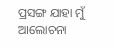ପ୍ରସଙ୍ଗ ଯାହା ମୁଁ ଆଲୋଚନା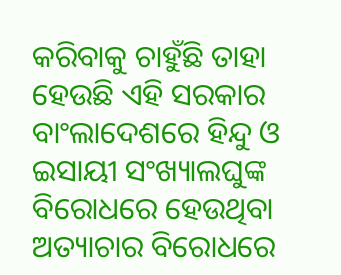କରିବାକୁ ଚାହୁଁଛି ତାହା ହେଉଛି ଏହି ସରକାର ବାଂଲାଦେଶରେ ହିନ୍ଦୁ ଓ ଇସାୟୀ ସଂଖ୍ୟାଲଘୁଙ୍କ ବିରୋଧରେ ହେଉଥିବା ଅତ୍ୟାଚାର ବିରୋଧରେ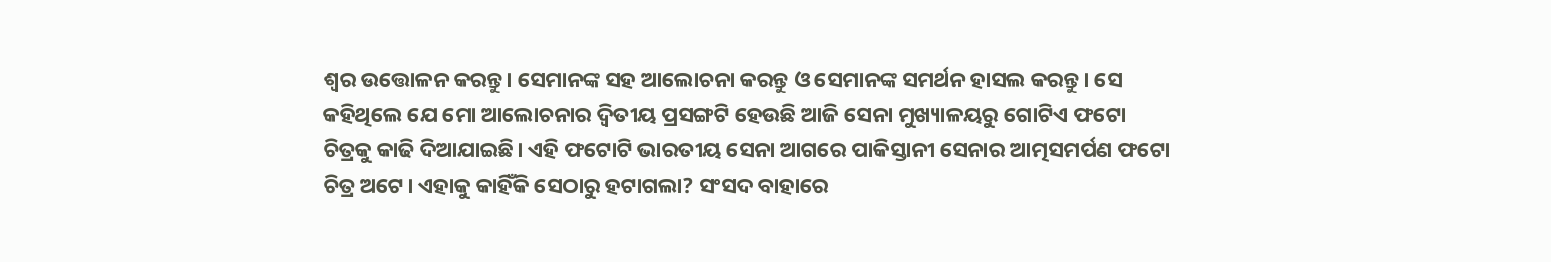ଶ୍ୱର ଉତ୍ତୋଳନ କରନ୍ତୁ। ସେମାନଙ୍କ ସହ ଆଲୋଚନା କରନ୍ତୁ ଓ ସେମାନଙ୍କ ସମର୍ଥନ ହାସଲ କରନ୍ତୁ। ସେ କହିଥିଲେ ଯେ ମୋ ଆଲୋଚନାର ଦ୍ୱିତୀୟ ପ୍ରସଙ୍ଗଟି ହେଉଛି ଆଜି ସେନା ମୁଖ୍ୟାଳୟରୁ ଗୋଟିଏ ଫଟୋ ଚିତ୍ରକୁ କାଢି ଦିଆଯାଇଛି। ଏହି ଫଟୋଟି ଭାରତୀୟ ସେନା ଆଗରେ ପାକିସ୍ତାନୀ ସେନାର ଆତ୍ମସମର୍ପଣ ଫଟୋ ଚିତ୍ର ଅଟେ। ଏହାକୁ କାହିଁକି ସେଠାରୁ ହଟାଗଲା? ସଂସଦ ବାହାରେ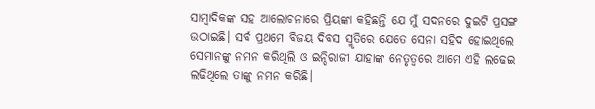ସାମ୍ବାଦିକଙ୍କ ସହ ଆଲୋଚନାରେ ପ୍ରିୟଙ୍କା କହିଛନ୍ତି ଯେ ମୁଁ ସଦନରେ ଦୁଇଟି ପ୍ରସଙ୍ଗ ଉଠାଇଛି। ସର୍ବ ପ୍ରଥମେ ବିଜୟ ଦିବସ ସ୍ମୃତିରେ ଯେତେ ସେନା ସହିଦ ହୋଇଥିଲେ ସେମାନଙ୍କୁ ନମନ କରିଥିଲି ଓ ଇନ୍ଦିରାଜୀ ଯାହାଙ୍କ ନେତୃତ୍ୱରେ ଆମେ ଏହି ଲଢେଇ ଲଢିଥିଲେ ତାଙ୍କୁ ନମନ କରିଛି।